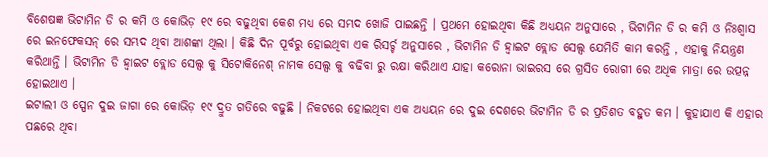ବିଶେଷଜ୍ଞ ଭିଟାମିନ ଡି ର କମି ଓ କୋଭିଡ଼ ୧୯ ରେ ବଢୁଥିବା କେଶ ମଧ୍ୟ ରେ ସମ୍ଭଦ ଖୋଜି ପାଇଛନ୍ତି । ପ୍ରଥମେ ହୋଇଥିବା କିଛି ଅଧ୍ୟୟନ ଅନୁସାରେ , ଭିଟାମିନ ଡି ର କମି ଓ ନିଃଶ୍ୱାସ ରେ ଇନଫେକସନ୍ ରେ ସମ୍ଭଦ ଥିବା ଆଶଙ୍କା ଥିଲା । କିଛି ଦିନ ପୂର୍ବରୁ ହୋଇଥିବା ଏକ ରିସର୍ଚ୍ଚ ଅନୁସାରେ , ଭିଟାମିନ ଡି ହ୍ୱାଇଟ ବ୍ଲୋଡ ସେଲ୍ସ ଯେମିତି କାମ କରନ୍ତି , ଏହାକୁ ନିୟନ୍ତ୍ରଣ କରିଥାନ୍ତି । ଭିଟାମିନ ଡି ହ୍ୱାଇଟ ବ୍ଲୋଡ ସେଲ୍ସ କୁ ସିଟୋକିନେଶ୍ ନାମକ ସେଲ୍ସ କୁ ବଢିବା ରୁ ରକ୍ଷା କରିଥାଏ ଯାହା କରୋନା ଭାଇରସ ରେ ଗ୍ରସିତ ରୋଗୀ ରେ ଅଧିକ ମାତ୍ରା ରେ ଉତ୍ପନ୍ନ ହୋଇଥାଏ ।
ଇଟାଲୀ ଓ ସ୍ପେନ ଦୁଇ ଜାଗା ରେ କୋଭିଡ଼ ୧୯ ଦ୍ରୁତ ଗତିରେ ବଢୁଛି । ନିକଟରେ ହୋଇଥିବା ଏକ ଅଧ୍ୟୟନ ରେ ଦୁଇ ଦେଶରେ ଭିଟାମିନ ଡି ର ପ୍ରତିଶତ ବହୁତ କମ । କୁହାଯାଏ କି ଏହାର ପଛରେ ଥିବା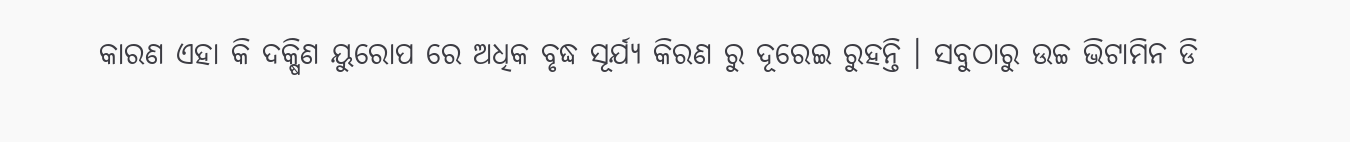କାରଣ ଏହା କି ଦକ୍ଷିଣ ୟୁରୋପ ରେ ଅଧିକ ବୃଦ୍ଧ ସୂର୍ଯ୍ୟ କିରଣ ରୁ ଦୂରେଇ ରୁହନ୍ତି । ସବୁଠାରୁ ଉଚ୍ଚ ଭିଟାମିନ ଡି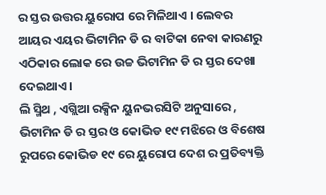ର ସ୍ତର ଉତ୍ତର ୟୁରୋପ ରେ ମିଳିଥାଏ । ଲେବର ଆୟର ଏୟର ଭିଟାମିନ ଡି ର ବାଟିକା ନେବା କାରଣରୁ ଏଠିକାର ଲୋକ ରେ ଉଚ୍ଚ ଭିଟାମିନ ଡି ର ସ୍ତର ଦେଖା ଦେଇଥାଏ ।
ଲି ସ୍ମିଥ , ଏଗ୍ଲିଆ ରକ୍ସିନ ୟୁନଭରସିଟି ଅନୁସାରେ , ଭିଟାମିନ ଡି ର ସ୍ତର ଓ କୋଭିଡ ୧୯ ମଝିରେ ଓ ବିଶେଷ ରୁପରେ କୋଭିଡ ୧୯ ରେ ୟୁରୋପ ଦେଶ ର ପ୍ରତିବ୍ୟକ୍ତି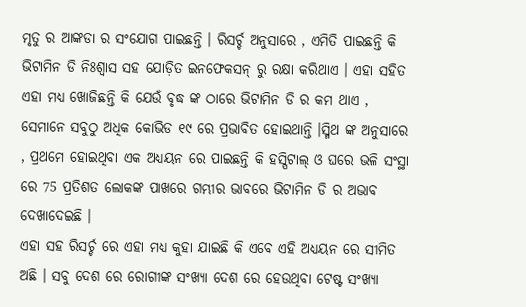ମୃତୁ ର ଆଙ୍କଡା ର ସଂଯୋଗ ପାଇଛନ୍ତି । ରିସର୍ଚ୍ଚ ଅନୁସାରେ , ଏମିତି ପାଇଛନ୍ତି କି ଭିଟାମିନ ଡି ନିଃଶ୍ୱାସ ସହ ଯୋଡ଼ିତ ଇନଫେକସନ୍ ରୁ ରକ୍ଷା କରିଥାଏ । ଏହା ସହିତ ଏହା ମଧ୍ୟ ଖୋଜିଛନ୍ତି କି ଯେଉଁ ବୃଦ୍ଧ ଙ୍କ ଠାରେ ଭିଟାମିନ ଡି ର କମ ଥାଏ , ସେମାନେ ସବୁଠୁ ଅଧିକ କୋଭିଡ ୧୯ ରେ ପ୍ରଭାବିତ ହୋଇଥାନ୍ତି ।ସ୍ମିଥ ଙ୍କ ଅନୁସାରେ , ପ୍ରଥମେ ହୋଇଥିବା ଏକ ଅଧ୍ୟୟନ ରେ ପାଇଛନ୍ତି କି ହସ୍ପିଟାଲ୍ ଓ ଘରେ ଭଳି ସଂସ୍ଥା ରେ 75 ପ୍ରତିଶତ ଲୋକଙ୍କ ପାଖରେ ଗମ୍ଭୀର ଭାବରେ ଭିଟାମିନ ଡି ର ଅଭାବ ଦେଖାଦେଇଛି ।
ଏହା ସହ ରିସର୍ଚ୍ଚ ରେ ଏହା ମଧ୍ୟ କୁହା ଯାଇଛି କି ଏବେ ଏହି ଅଧ୍ୟୟନ ରେ ସୀମିତ ଅଛି । ସବୁ ଦେଶ ରେ ରୋଗୀଙ୍କ ସଂଖ୍ୟା ଦେଶ ରେ ହେଉଥିବା ଟେଷ୍ଟ ସଂଖ୍ୟା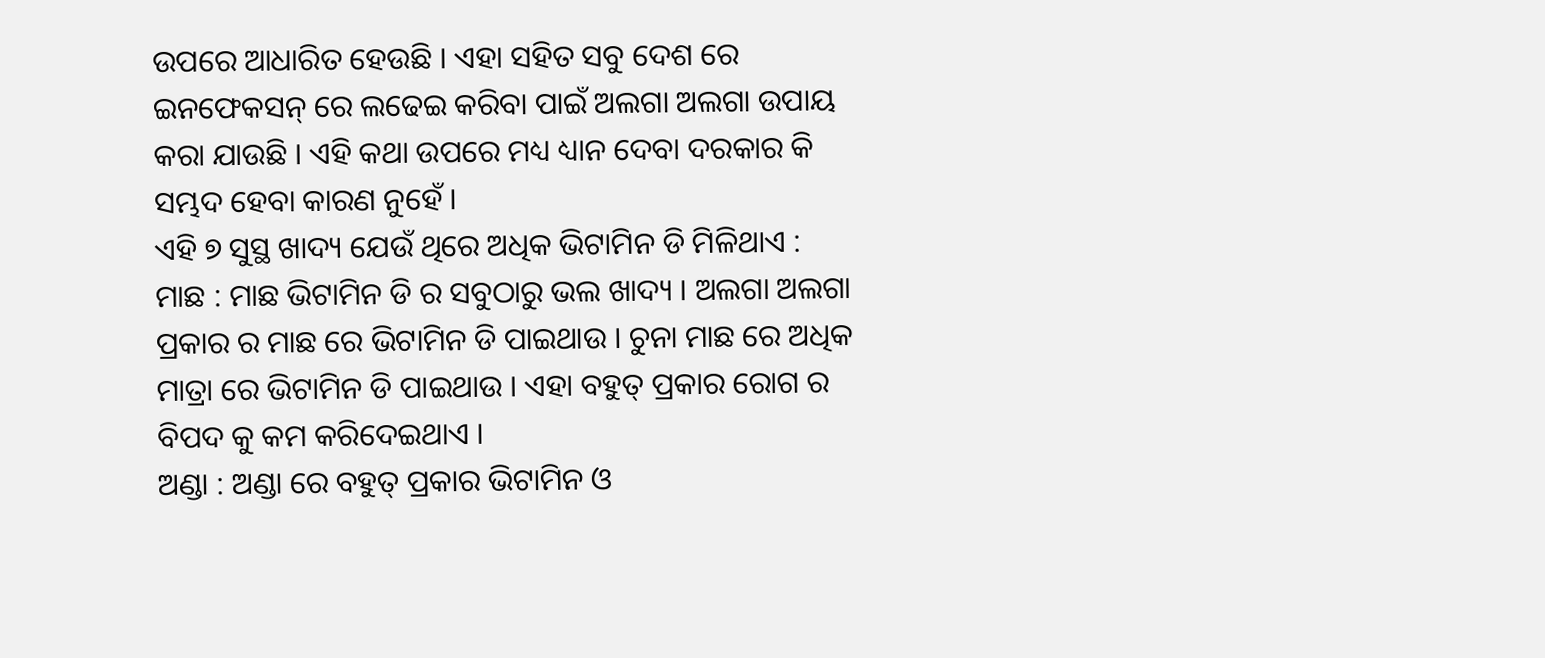ଉପରେ ଆଧାରିତ ହେଉଛି । ଏହା ସହିତ ସବୁ ଦେଶ ରେ ଇନଫେକସନ୍ ରେ ଲଢେଇ କରିବା ପାଇଁ ଅଲଗା ଅଲଗା ଉପାୟ କରା ଯାଉଛି । ଏହି କଥା ଉପରେ ମଧ୍ୟ ଧ୍ୟାନ ଦେବା ଦରକାର କି ସମ୍ଭଦ ହେବା କାରଣ ନୁହେଁ ।
ଏହି ୭ ସୁସ୍ଥ ଖାଦ୍ୟ ଯେଉଁ ଥିରେ ଅଧିକ ଭିଟାମିନ ଡି ମିଳିଥାଏ :
ମାଛ : ମାଛ ଭିଟାମିନ ଡି ର ସବୁଠାରୁ ଭଲ ଖାଦ୍ୟ । ଅଲଗା ଅଲଗା ପ୍ରକାର ର ମାଛ ରେ ଭିଟାମିନ ଡି ପାଇଥାଉ । ଚୁନା ମାଛ ରେ ଅଧିକ ମାତ୍ରା ରେ ଭିଟାମିନ ଡି ପାଇଥାଉ । ଏହା ବହୁତ୍ ପ୍ରକାର ରୋଗ ର ବିପଦ କୁ କମ କରିଦେଇଥାଏ ।
ଅଣ୍ଡା : ଅଣ୍ଡା ରେ ବହୁତ୍ ପ୍ରକାର ଭିଟାମିନ ଓ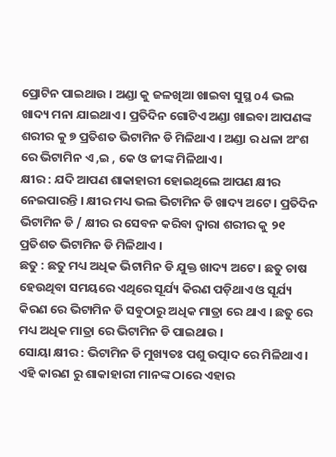ପ୍ରୋଟିନ ପାଇଥାଉ । ଅଣ୍ଡା କୁ ଜଳଖିଆ ଖାଇବା ସୁସ୍ଥ o4 ଭଲ ଖାଦ୍ୟ ମନା ଯାଇଥାଏ । ପ୍ରତିଦିନ ଗୋଟିଏ ଅଣ୍ଡା ଖାଇବା ଆପଣଙ୍କ ଶରୀର କୁ ୭ ପ୍ରତିଶତ ଭିଟାମିନ ଡି ମିଳିଥାଏ । ଅଣ୍ଡା ର ଧଳା ଅଂଶ ରେ ଭିଟାମିନ ଏ ,ଇ , କେ ଓ ଜୀଙ୍କ ମିଳିଥାଏ ।
କ୍ଷୀର : ଯଦି ଆପଣ ଶାକାହାରୀ ହୋଇଥିଲେ ଆପଣ କ୍ଷୀର ନେଇପାରନ୍ତି । କ୍ଷୀର ମଧ୍ୟ ଭଲ ଭିଟାମିନ ଡି ଖାଦ୍ୟ ଅଟେ । ପ୍ରତିଦିନ ଭିଟାମିନ ଡି / କ୍ଷୀର ର ସେବନ କରିବା ଦ୍ଵାରା ଶରୀର କୁ ୨୧ ପ୍ରତିଶତ ଭିଟାମିନ ଡି ମିଳିଥାଏ ।
ଛତୁ : ଛତୁ ମଧ୍ୟ ଅଧିକ ଭିଟାମିନ ଡି ଯୁକ୍ତ ଖାଦ୍ୟ ଅଟେ । ଛତୁ ଚାଷ ହେଉଥିବା ସମୟରେ ଏଥିରେ ସୂର୍ଯ୍ୟ କିରଣ ପଡ଼ିଥାଏ ଓ ସୂର୍ଯ୍ୟ କିରଣ ରେ ଭିଟାମିନ ଡି ସବୁଠାରୁ ଅଧିକ ମାତ୍ରା ରେ ଥାଏ । ଛତୁ ରେ ମଧ୍ୟ ଅଧିକ ମାତ୍ରା ରେ ଭିଟାମିନ ଡି ପାଇଥାଉ ।
ସୋୟା କ୍ଷୀର : ଭିଟାମିନ ଡି ମୁଖ୍ୟତଃ ପଶୁ ଉତ୍ପାଦ ରେ ମିଳିଥାଏ । ଏହି କାରଣ ରୁ ଶାକାହାରୀ ମାନଙ୍କ ଠାରେ ଏହାର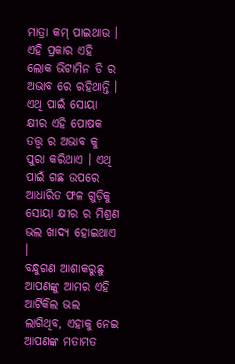ମାତ୍ରା କମ୍ ପାଇଥାଉ । ଏହି ପ୍ରକାର ଏହି ଲୋକ ଭିଟାମିନ ଡି ର ଅଭାବ ରେ ରହିଥାନ୍ତି । ଏଥି ପାଇଁ ସୋୟା କ୍ଷୀର ଏହି ପୋଷକ ତତ୍ତ୍ଵ ର ଅଭାବ କୁ ପୁରା କରିଥାଏ । ଏଥି ପାଇଁ ଗଛ ଉପରେ ଆଧାରିତ ଫଳ ଗୁଡ଼ିକୁ ସୋୟା କ୍ଷୀର ର ମିଶ୍ରଣ ଭଲ ଖାଦ୍ୟ ହୋଇଥାଏ ।
ବନ୍ଧୁଗଣ ଆଶାକରୁଛୁ ଆପଣଙ୍କୁ ଆମର ଏହି ଆର୍ଟିକିଲ ଭଲ ଲାଗିଥିବ, ଏହାକୁ ନେଇ ଆପଣଙ୍କ ମତାମତ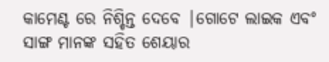କାମେଣ୍ଟ ରେ ନିଶ୍ଚିନ୍ତ ଦେବେ |ଗୋଟେ ଲାଇକ ଏବଂ ସାଙ୍ଗ ମାନଙ୍କ ସହିତ ଶେୟାର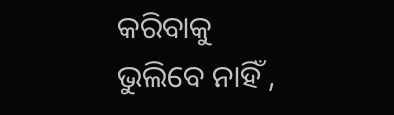କରିବାକୁ ଭୁଲିବେ ନାହିଁ ,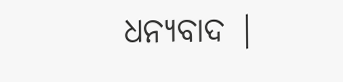ଧନ୍ୟବାଦ |